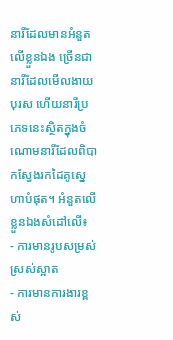នារីដែលមានអំនួតលើខ្លួនឯង ច្រើនជានារីដែលមើលងាយបុរស ហើយនារីប្រភេទនេះស្ថិតក្នុងចំណោមនារីដែលពិបាកស្វែងរកដៃគូស្នេហាបំផុត។ អំនួតលើខ្លួនឯងសំដៅលើ៖
- ការមានរូបសម្រស់ស្រស់ស្អាត
- ការមានការងារខ្ពស់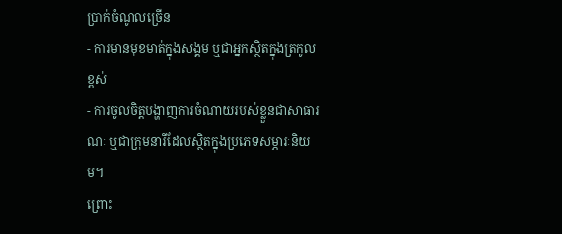ប្រាក់ចំណូលច្រើន
- ការមានមុខមាត់ក្នុងសង្គម ឬជាអ្នកស្ថិតក្នុងត្រកូលខ្ពស់
- ការចូលចិត្តបង្ហាញការចំណាយរបស់ខ្លួនជាសាធារណៈ ឬជាក្រុមនារីដែលស្ថិតក្នុងប្រភេទសម្ភារៈនិយម។
ព្រោះ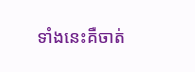ទាំងនេះគឺចាត់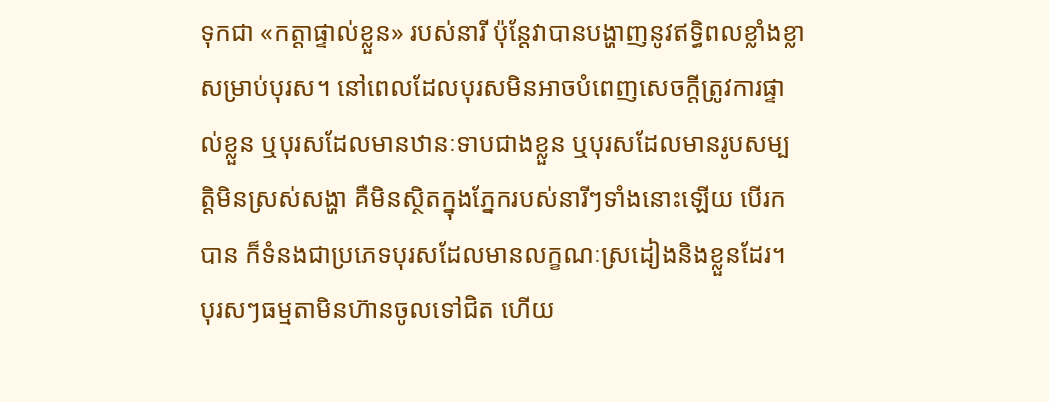ទុកជា «កត្តាផ្ទាល់ខ្លួន» របស់នារី ប៉ុន្តែវាបានបង្ហាញនូវឥទ្ធិពលខ្លាំងខ្លាសម្រាប់បុរស។ នៅពេលដែលបុរសមិនអាចបំពេញសេចក្តីត្រូវការផ្ទាល់ខ្លួន ឬបុរសដែលមានឋានៈទាបជាងខ្លួន ឬបុរសដែលមានរូបសម្បត្តិមិនស្រស់សង្ហា គឺមិនស្ថិតក្នុងភ្នែករបស់នារីៗទាំងនោះឡើយ បើរកបាន ក៏ទំនងជាប្រភេទបុរសដែលមានលក្ខណៈស្រដៀងនិងខ្លួនដែរ។ បុរសៗធម្មតាមិនហ៊ានចូលទៅជិត ហើយ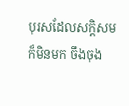បុរសដែលសក្តិសមក៏មិនមក ចឹងចុង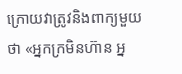ក្រោយវាត្រូវនិងពាក្យមួយថា «អ្នកក្រមិនហ៊ាន អ្ន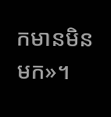កមានមិនមក»។